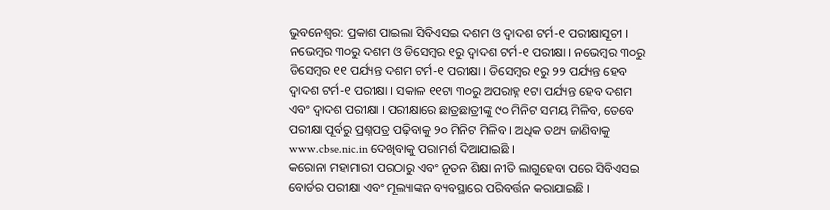ଭୁବନେଶ୍ୱର: ପ୍ରକାଶ ପାଇଲା ସିବିଏସଇ ଦଶମ ଓ ଦ୍ୱାଦଶ ଟର୍ମ-୧ ପରୀକ୍ଷାସୂଚୀ । ନଭେମ୍ବର ୩୦ରୁ ଦଶମ ଓ ଡିସେମ୍ବର ୧ରୁ ଦ୍ୱାଦଶ ଟର୍ମ-୧ ପରୀକ୍ଷା । ନଭେମ୍ବର ୩୦ରୁ ଡିସେମ୍ବର ୧୧ ପର୍ଯ୍ୟନ୍ତ ଦଶମ ଟର୍ମ-୧ ପରୀକ୍ଷା । ଡିସେମ୍ବର ୧ରୁ ୨୨ ପର୍ଯ୍ୟନ୍ତ ହେବ ଦ୍ୱାଦଶ ଟର୍ମ-୧ ପରୀକ୍ଷା । ସକାଳ ୧୧ଟା ୩୦ରୁ ଅପରାହ୍ନ ୧ଟା ପର୍ଯ୍ୟନ୍ତ ହେବ ଦଶମ ଏବଂ ଦ୍ୱାଦଶ ପରୀକ୍ଷା । ପରୀକ୍ଷାରେ ଛାତ୍ରଛାତ୍ରୀଙ୍କୁ ୯୦ ମିନିଟ ସମୟ ମିଳିବ, ତେବେ ପରୀକ୍ଷା ପୂର୍ବରୁ ପ୍ରଶ୍ନପତ୍ର ପଢ଼ିବାକୁ ୨୦ ମିନିଟ ମିଳିବ । ଅଧିକ ତଥ୍ୟ ଜାଣିବାକୁ www.cbse.nic.in ଦେଖିବାକୁ ପରାମର୍ଶ ଦିଆଯାଇଛି ।
କରୋନା ମହାମାରୀ ପରଠାରୁ ଏବଂ ନୂତନ ଶିକ୍ଷା ନୀତି ଲାଗୁହେବା ପରେ ସିବିଏସଇ ବୋର୍ଡର ପରୀକ୍ଷା ଏବଂ ମୂଲ୍ୟାଙ୍କନ ବ୍ୟବସ୍ଥାରେ ପରିବର୍ତ୍ତନ କରାଯାଇଛି ।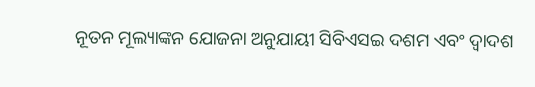ନୂତନ ମୂଲ୍ୟାଙ୍କନ ଯୋଜନା ଅନୁଯାୟୀ ସିବିଏସଇ ଦଶମ ଏବଂ ଦ୍ୱାଦଶ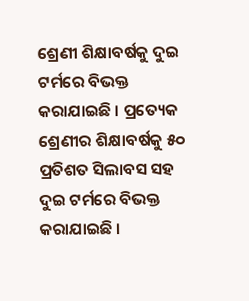ଶ୍ରେଣୀ ଶିକ୍ଷାବର୍ଷକୁ ଦୁଇ ଟର୍ମରେ ବିଭକ୍ତ କରାଯାଇଛି । ପ୍ରତ୍ୟେକ ଶ୍ରେଣୀର ଶିକ୍ଷାବର୍ଷକୁ ୫୦ ପ୍ରତିଶତ ସିଲାବସ ସହ ଦୁଇ ଟର୍ମରେ ବିଭକ୍ତ କରାଯାଇଛି ।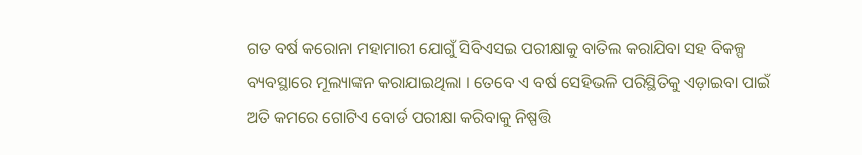ଗତ ବର୍ଷ କରୋନା ମହାମାରୀ ଯୋଗୁଁ ସିବିଏସଇ ପରୀକ୍ଷାକୁ ବାତିଲ କରାଯିବା ସହ ବିକଳ୍ପ ବ୍ୟବସ୍ଥାରେ ମୂଲ୍ୟାଙ୍କନ କରାଯାଇଥିଲା । ତେବେ ଏ ବର୍ଷ ସେହିଭଳି ପରିସ୍ଥିତିକୁ ଏଡ଼ାଇବା ପାଇଁ ଅତି କମରେ ଗୋଟିଏ ବୋର୍ଡ ପରୀକ୍ଷା କରିବାକୁ ନିଷ୍ପତ୍ତି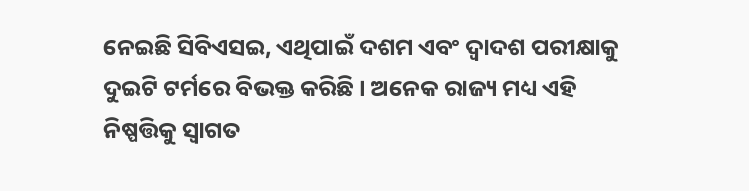ନେଇଛି ସିବିଏସଇ, ଏଥିପାଇଁ ଦଶମ ଏବଂ ଦ୍ୱାଦଶ ପରୀକ୍ଷାକୁ ଦୁଇଟି ଟର୍ମରେ ବିଭକ୍ତ କରିଛି । ଅନେକ ରାଜ୍ୟ ମଧ୍ୟ ଏହି ନିଷ୍ପତ୍ତିକୁ ସ୍ୱାଗତ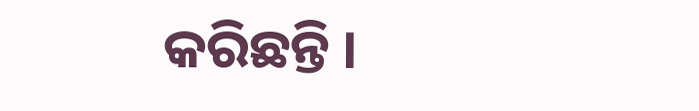କରିଛନ୍ତି ।